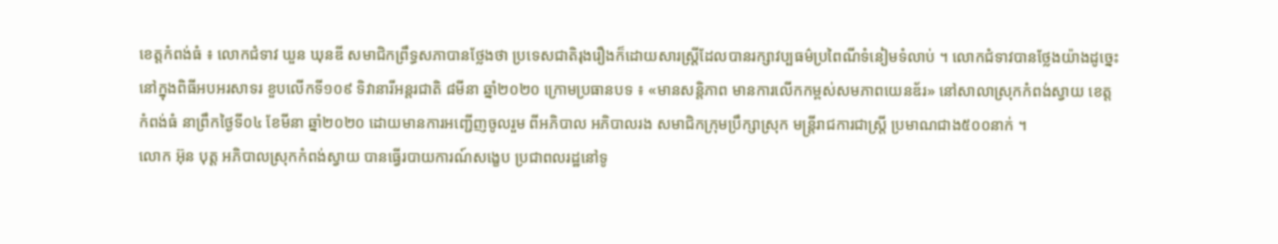ខេត្តកំពង់ធំ ៖ លោកជំទាវ ឃួន ឃុនឌី សមាជិកព្រឹទ្ធសភាបានថ្លែងថា ប្រទេសជាតិរុងរឿងក៏ដោយសារស្ត្រីដែលបានរក្សាវប្បធម៌ប្រពៃណីទំនៀមទំលាប់ ។ លោកជំទាវបានថ្លែងយ៉ាងដូច្នេះនៅក្នុងពិធីអបអរសាទរ ខួបលើកទី១០៩ ទិវានារីអន្តរជាតិ ៨មីនា ឆ្នាំ២០២០ ក្រោមប្រធានបទ ៖ «មានសន្តិភាព មានការលើកកម្ពស់សមភាពយេនឌ័រ» នៅសាលាស្រុកកំពង់ស្វាយ ខេត្តកំពង់ធំ នាព្រឹកថ្ងៃទី០៤ ខែមីនា ឆ្នាំ២០២០ ដោយមានការអញ្ជើញចូលរួម ពីអភិបាល អភិបាលរង សមាជិកក្រុមប្រឹក្សាស្រុក មន្ត្រីរាជការជាស្ត្រី ប្រមាណជាង៥០០នាក់ ។
លោក អ៊ុន បុត្ត អភិបាលស្រុកកំពង់ស្វាយ បានធ្វើរបាយការណ៍សង្ខេប ប្រជាពលរដ្ឋនៅទូ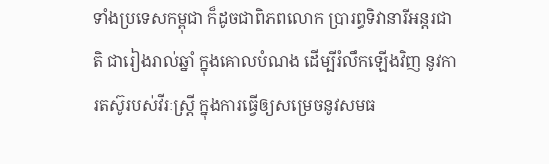ទាំងប្រទេសកម្ពុជា ក៏ដូចជាពិភពលោក ប្រារព្ធទិវានារីអន្តរជាតិ ជារៀងរាល់ឆ្នាំ ក្នុងគោលបំណង ដើម្បីរំលឹកឡើងវិញ នូវការតស៊ូរបស់វីរៈស្រ្តី ក្នុងការធ្វើឲ្យសម្រេចនូវសមធ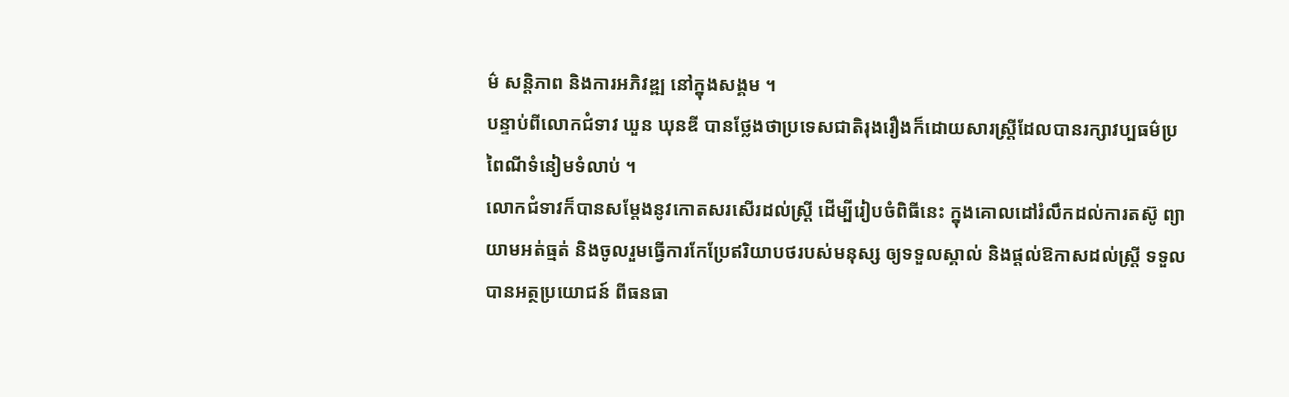ម៌ សន្តិភាព និងការអភិវឌ្ឍ នៅក្នុងសង្គម ។
បន្ទាប់ពីលោកជំទាវ ឃួន ឃុនឌី បានថ្លែងថាប្រទេសជាតិរុងរឿងក៏ដោយសារស្ត្រីដែលបានរក្សាវប្បធម៌ប្រពៃណីទំនៀមទំលាប់ ។
លោកជំទាវក៏បានសម្តែងនូវកោតសរសើរដល់ស្ត្រី ដើម្បីរៀបចំពិធីនេះ ក្នុងគោលដៅរំលឹកដល់ការតស៊ូ ព្យាយាមអត់ធ្មត់ និងចូលរួមធ្វើការកែប្រែឥរិយាបថរបស់មនុស្ស ឲ្យទទួលស្គាល់ និងផ្តល់ឱកាសដល់ស្រ្តី ទទួលបានអត្ថប្រយោជន៍ ពីធនធា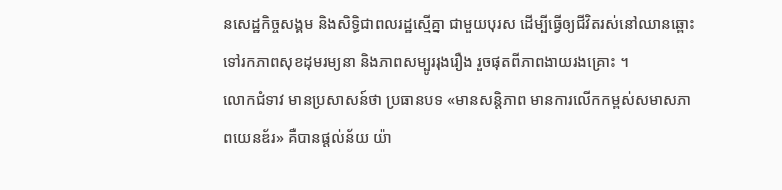នសេដ្ឋកិច្ចសង្គម និងសិទ្ធិជាពលរដ្ឋស្មើគ្នា ជាមួយបុរស ដើម្បីធ្វើឲ្យជីវិតរស់នៅឈានឆ្ពោះទៅរកភាពសុខដុមរម្យនា និងភាពសម្បូររុងរឿង រួចផុតពីភាពងាយរងគ្រោះ ។
លោកជំទាវ មានប្រសាសន៍ថា ប្រធានបទ «មានសន្តិភាព មានការលើកកម្ពស់សមាសភាពយេនឌ័រ» គឺបានផ្តល់ន័យ យ៉ា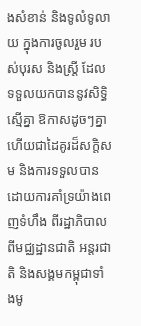ងសំខាន់ និងទូលំទូលាយ ក្នុងការចូលរួម របស់បុរស និងស្ត្រី ដែលទទួលយកបាននូវសិទ្ធិស្មើគ្នា ឱកាសដូចៗគ្នា ហើយជាដៃគូរដ៏សក្តិសម និងការទទួលបាន ដោយការគាំទ្រយ៉ាងពេញទំហឹង ពីរដ្ឋាភិបាល ពីមជ្ឈដ្ឋានជាតិ អន្តរជាតិ និងសង្គមកម្ពុជាទាំងមូ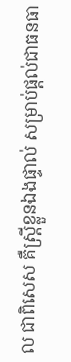ល ជាពិសេស គឺស្រ្តីខ្លួនឯងផ្ទាល់ សម្រាប់ផ្តល់ជាធនធា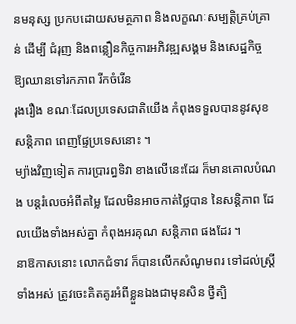នមនុស្ស ប្រកបដោយសមត្ថភាព និងលក្ខណៈសម្បត្តិគ្រប់គ្រាន់ ដើម្បី ជំរុញ និងពន្លឿនកិច្ចការអភិវឌ្ឍសង្គម និងសេដ្ឋកិច្ច ឱ្យឈានទៅរកភាព រីកចំរើន
រុងរឿង ខណៈដែលប្រទេសជាតិយើង កំពុងទទួលបាននូវសុខសន្តិភាព ពេញផ្ទែប្រទេសនោះ ។
ម្យ៉ាងវិញទៀត ការប្រារព្ធទិវា ខាងលើនេះដែរ ក៏មានគោលបំណង បន្តរំលេចអំពីតម្លៃ ដែលមិនអាចកាត់ថ្លៃបាន នៃសន្តិភាព ដែលយើងទាំងអស់គ្នា កំពុងអរគុណ សន្តិភាព ផងដែរ ។
នាឱកាសនោះ លោកជំទាវ ក៏បានលើកសំណូមពរ ទៅដល់ស្ត្រីទាំងអស់ ត្រូវចេះគិតគូរអំពីខ្លួនឯងជាមុនសិន ថ្វីត្បិ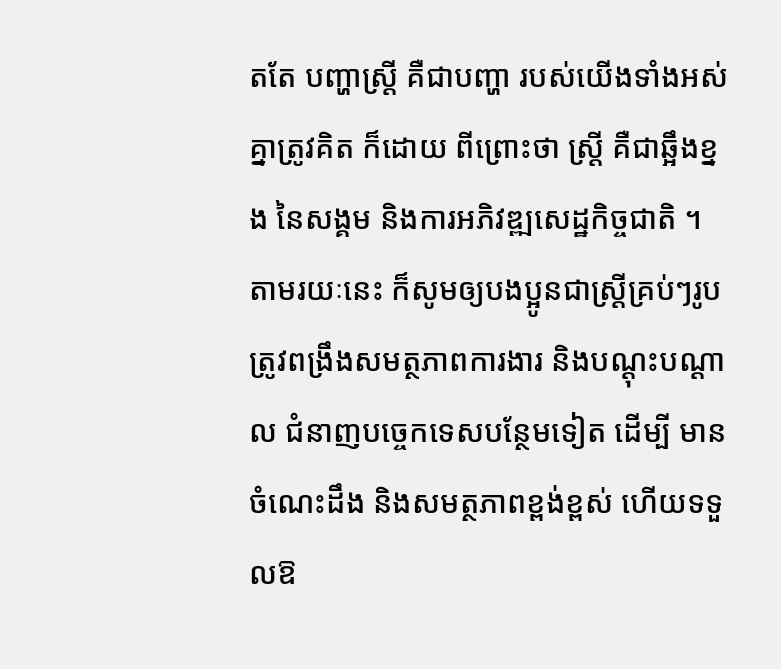តតែ បញ្ហាស្ត្រី គឺជាបញ្ហា របស់យើងទាំងអស់គ្នាត្រូវគិត ក៏ដោយ ពីព្រោះថា ស្ត្រី គឺជាឆ្អឹងខ្នង នៃសង្គម និងការអភិវឌ្ឍសេដ្ឋកិច្ចជាតិ ។ តាមរយៈនេះ ក៏សូមឲ្យបងប្អូនជាស្ត្រីគ្រប់ៗរូប ត្រូវពង្រឹងសមត្ថភាពការងារ និងបណ្ដុះបណ្ដាល ជំនាញបច្ចេកទេសបន្ថែមទៀត ដើម្បី មានចំណេះដឹង និងសមត្ថភាពខ្ពង់ខ្ពស់ ហើយទទួលឱ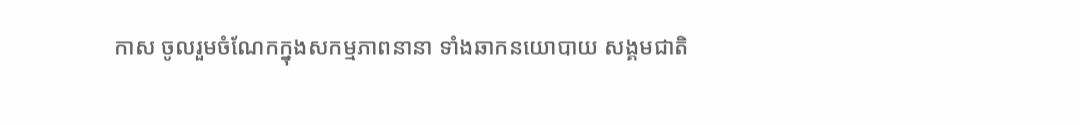កាស ចូលរួមចំណែកក្នុងសកម្មភាពនានា ទាំងឆាកនយោបាយ សង្គមជាតិ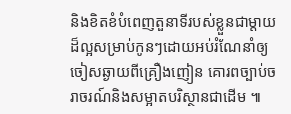និងខិតខំបំពេញតួនាទីរបស់ខ្លួនជាម្តាយដ៏ល្អសម្រាប់កូនៗដោយអប់រំណែនាំឲ្យចៀសឆ្ងាយពីគ្រឿងញៀន គោរពច្បាប់ចរាចរណ៍និងសម្អាតបរិស្ថានជាដើម ៕